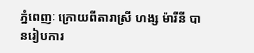ភ្នំពេញៈ ក្រោយពីតារាស្រី ហង្ស ម៉ារីនី បានរៀបការ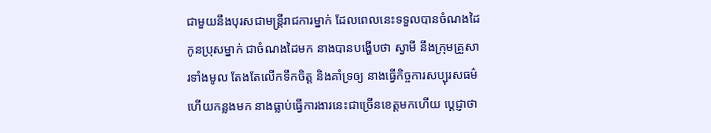ជាមួយនឹងបុរសជាមន្រ្ដីរាជការម្នាក់ ដែលពេលនេះទទួលបានចំណងដៃកូនប្រុសម្នាក់ ជាចំណងដៃមក នាងបានបង្ហើបថា ស្វាមី នឹងក្រុមគ្រួសារទាំងមូល តែងតែលើកទឹកចិត្ត និងគាំទ្រឲ្យ នាងធ្វើកិច្ចការសប្បុរសធម៌ ហើយកន្លងមក នាងធ្លាប់ធ្វើការងារនេះជាច្រើនខេត្តមកហើយ ប្ដេជ្ញាថា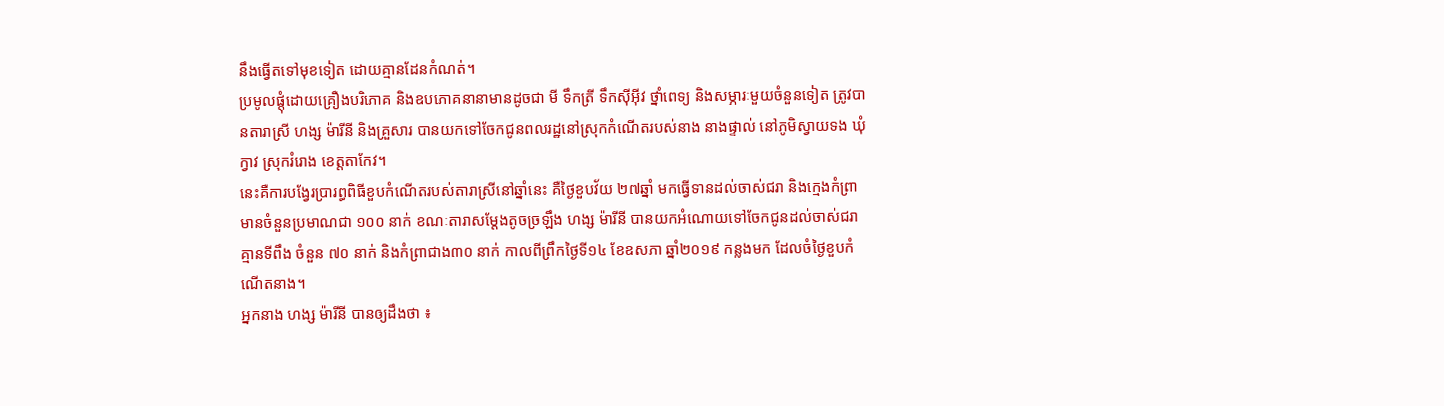នឹងធ្វើតទៅមុខទៀត ដោយគ្មានដែនកំណត់។
ប្រមូលផ្តុំដោយគ្រឿងបរិភោគ និងឧបភោគនានាមានដូចជា មី ទឹកត្រី ទឹកស៊ីអ៊ីវ ថ្នាំពេទ្យ និងសម្ភារៈមួយចំនួនទៀត ត្រូវបានតារាស្រី ហង្ស ម៉ារីនី និងគ្រួសារ បានយកទៅចែកជូនពលរដ្ឋនៅស្រុកកំណើតរបស់នាង នាងផ្ទាល់ នៅភូមិស្វាយទង ឃុំក្វាវ ស្រុករំរោង ខេត្តតាកែវ។
នេះគឺការបង្វែរប្រារព្ធពិធីខួបកំណើតរបស់តារាស្រីនៅឆ្នាំនេះ គឺថ្ងៃខួបវ័យ ២៧ឆ្នាំ មកធ្វើទានដល់ចាស់ជរា និងក្មេងកំព្រា មានចំនួនប្រមាណជា ១០០ នាក់ ខណៈតារាសម្ដែងតូចច្រឡឹង ហង្ស ម៉ារីនី បានយកអំណោយទៅចែកជូនដល់ចាស់ជរា គ្មានទីពឹង ចំនួន ៧០ នាក់ និងកំព្រាជាង៣០ នាក់ កាលពីព្រឹកថ្ងៃទី១៤ ខែឧសភា ឆ្នាំ២០១៩ កន្លងមក ដែលចំថ្ងៃខួបកំណើតនាង។
អ្នកនាង ហង្ស ម៉ារីនី បានឲ្យដឹងថា ៖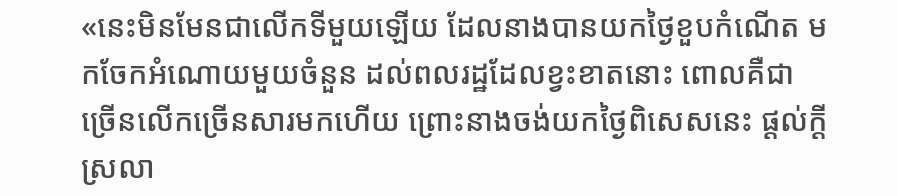«នេះមិនមែនជាលើកទីមួយឡើយ ដែលនាងបានយកថ្ងៃខួបកំណើត មកចែកអំណោយមួយចំនួន ដល់ពលរដ្ឋដែលខ្វះខាតនោះ ពោលគឺជាច្រើនលើកច្រើនសារមកហើយ ព្រោះនាងចង់យកថ្ងៃពិសេសនេះ ផ្ដល់ក្ដីស្រលា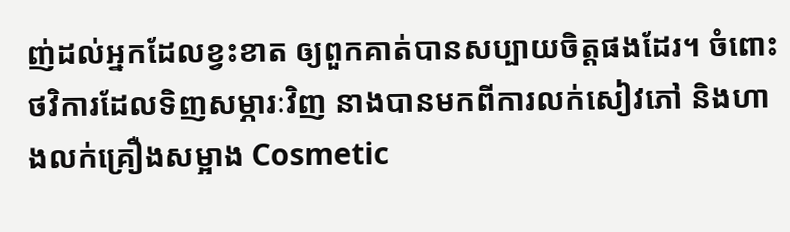ញ់ដល់អ្នកដែលខ្វះខាត ឲ្យពួកគាត់បានសប្បាយចិត្តផងដែរ។ ចំពោះថវិការដែលទិញសម្ភារៈវិញ នាងបានមកពីការលក់សៀវភៅ និងហាងលក់គ្រឿងសម្អាង Cosmetic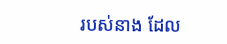របស់នាង ដែល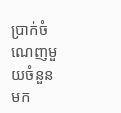ប្រាក់ចំណេញមួយចំនួនមក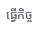ធ្វើកិច្ច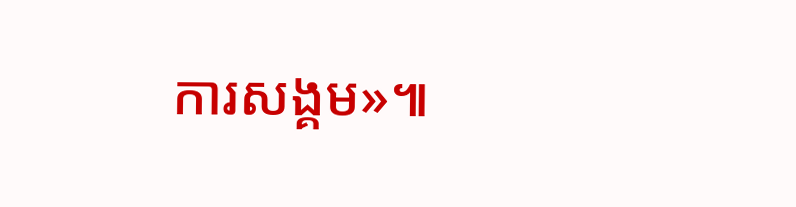ការសង្គម»៕